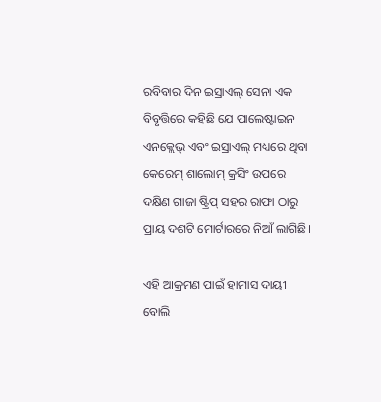ରବିବାର ଦିନ ଇସ୍ରାଏଲ୍ ସେନା ଏକ ବିବୃତ୍ତିରେ କହିଛି ଯେ ପାଲେଷ୍ଟାଇନ ଏନକ୍ଲେଭ୍ ଏବଂ ଇସ୍ରାଏଲ୍ ମଧ୍ୟରେ ଥିବା କେରେମ୍ ଶାଲୋମ୍ କ୍ରସିଂ ଉପରେ ଦକ୍ଷିଣ ଗାଜା ଷ୍ଟ୍ରିପ୍ ସହର ରାଫା ଠାରୁ ପ୍ରାୟ ଦଶଟି ମୋର୍ଟାରରେ ନିଆଁ ଲାଗିଛି।

ଏହି ଆକ୍ରମଣ ପାଇଁ ହାମାସ ଦାୟୀ ବୋଲି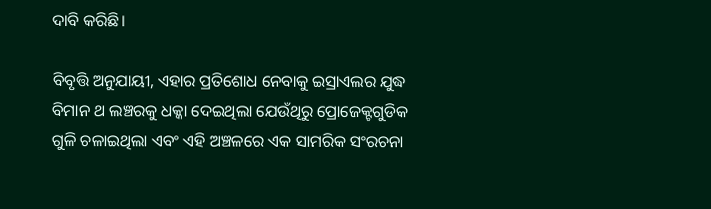ଦାବି କରିଛି।

ବିବୃତ୍ତି ଅନୁଯାୟୀ, ଏହାର ପ୍ରତିଶୋଧ ନେବାକୁ ଇସ୍ରାଏଲର ଯୁଦ୍ଧ ବିମାନ ଥ ଲଞ୍ଚରକୁ ଧକ୍କା ଦେଇଥିଲା ଯେଉଁଥିରୁ ପ୍ରୋଜେକ୍ଟଗୁଡିକ ଗୁଳି ଚଳାଇଥିଲା ଏବଂ ଏହି ଅଞ୍ଚଳରେ ଏକ ସାମରିକ ସଂରଚନା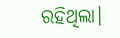ରହିଥିଲା।